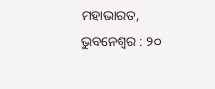ମହାଭାରତ, ଭୁବନେଶ୍ୱର : ୨୦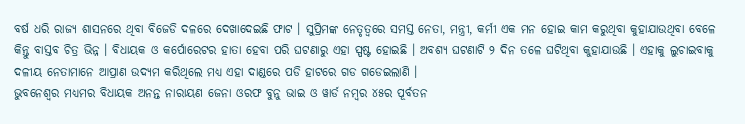ବର୍ଷ ଧରି ରାଜ୍ୟ ଶାସନରେ ଥିବା ବିଜେଡି ଦଳରେ ଦେଖାଦେଇଛି ଫାଟ । ସୁପ୍ରିମଙ୍କ ନେତୃତ୍ୱରେ ସମସ୍ତ ନେତା, ମନ୍ତ୍ରୀ, କର୍ମୀ ଏକ ମନ ହୋଇ କାମ କରୁଥିବା କୁହାଯାଉଥିବା ବେଳେ କିନ୍ତୁ ବାସ୍ତବ ଚିତ୍ର ଭିନ୍ନ । ବିଧାୟକ ଓ କର୍ପୋରେଟର ହାତା ହେବା ପରି ଘଟଣାରୁ ଏହା ସ୍ପଷ୍ଟ ହୋଇଛି । ଅବଶ୍ୟ ଘଟଣାଟି ୨ ଦିନ ତଳେ ଘଟିଥିବା କୁହାଯାଉଛି । ଏହାକୁ ଲୁଚାଇବାକୁ ଦଳୀୟ ନେତାମାନେ ଆପ୍ରାଣ ଉଦ୍ୟମ କରିଥିଲେ ମଧ୍ୟ ଏହା ଦାଣ୍ଡରେ ପଡି ହାଟରେ ଗଡ ଗଡେଇଲାଣି ।
ଭୁବନେଶ୍ୱର ମଧ୍ୟମର ବିଧାୟକ ଅନନ୍ତ ନାରାୟଣ ଜେନା ଓରଫ ବୁନୁ ଭାଇ ଓ ୱାର୍ଡ ନମ୍ବର ୪୫ର ପୂର୍ବତନ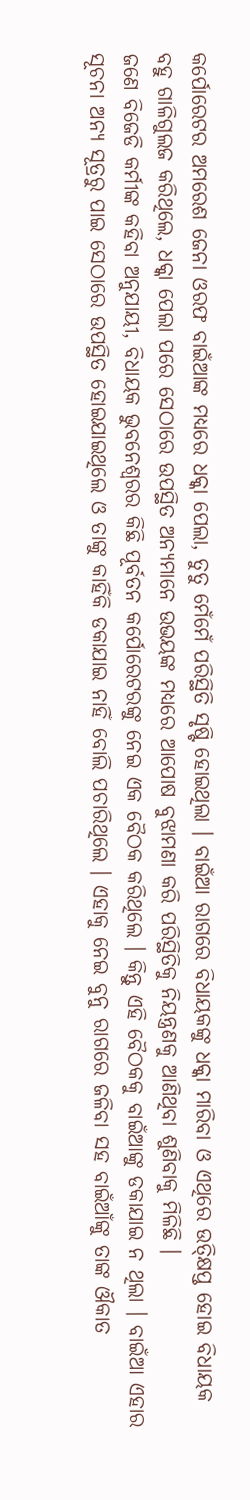କର୍ପୋରେଟର ଅମରେଶ ଜେନା ଓରଫ ବାଇଁଆଙ୍କ ମଧ୍ୟରେ ଧକ୍କା ପେଲା, ତୁତୁ ମେଁମେଁ ପରିସ୍ଥିତି ସୃଷ୍ଟି ହୋଇଥିଲା । ବାଇଁଆ ରାଗରେ ବିଧାୟକଙ୍କୁ ଧକ୍କା ମାରିବା ଓ ଏଥିରେ ଉତ୍କ୍ଷିପ୍ତ ହୋଇ ବିଧାୟକ ବହୁ ଗାଳିଗୁଲଜ କରିଥିଲେ, ଧକ୍କା ପେଲା ପରେ ସେଠାରେ ଉପସ୍ଥିତ ଅନ୍ୟମାନେ ଉଭୟଙ୍କ ମଧ୍ୟରେ ଆପୋଷ ବୁଝାମଣା କରି ପରିସ୍ଥିତିକୁ ନିୟନ୍ତ୍ରଣକୁ ଆଣିଥିବା ଶୁଣିବାକୁ ମିଳିଛି ।
ଜଣେ ବିଜେଡି କର୍ମୀଙ୍କ କହିବା ଅନୁଯାୟୀ, ବିଧାୟକ ଭୁବନେଶ୍ୱରର କିଛି ପୂର୍ବତନ କର୍ପୋରେଟରଙ୍କୁ ନେଇ ଏକ ବୈଠକ କରିଥିଲେ । କିନ୍ତୁ ଏହି ବୈଠକକୁ ବାଇଁଆଙ୍କୁ ଡକାଯାଇ ନ ଥିଲା । ବାଇଁଆ ଏହାର ସୂଚନା ଅନ୍ୟ ସୂତ୍ରରୁ ପାଇ ସେଠାରେ ଉପସ୍ଥିତ ହୋଇଯାଇଥିଲେ ଓ ତାଙ୍କୁ କାହିଁକି ଡକାଯାଇ ନାହିଁ ବୋଲି ପଚାରିଥିଲେ । ଏହାକୁ ନେଇ ବୁନୁ ରାଗରେ ଜଳିବା ସହ ବାଇଁଆଁଙ୍କୁ ତାଙ୍କ ଔକାତ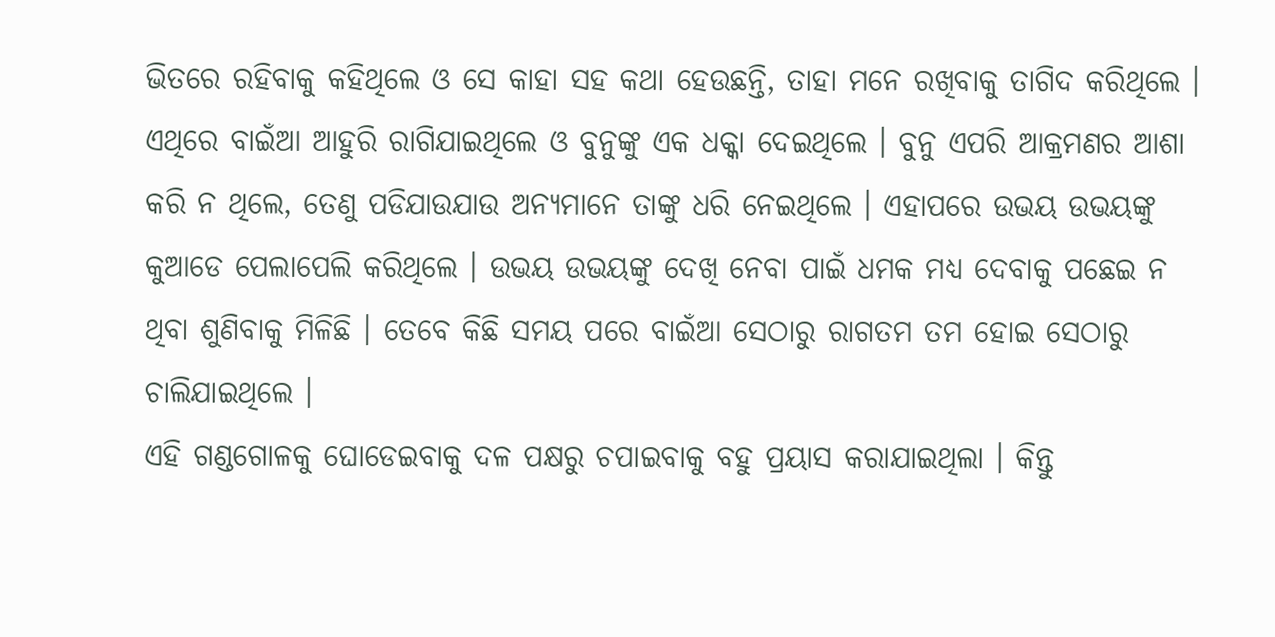ଭିତରେ ରହିବାକୁ କହିଥିଲେ ଓ ସେ କାହା ସହ କଥା ହେଉଛନ୍ତି, ତାହା ମନେ ରଖିବାକୁ ତାଗିଦ କରିଥିଲେ । ଏଥିରେ ବାଇଁଆ ଆହୁରି ରାଗିଯାଇଥିଲେ ଓ ବୁନୁଙ୍କୁ ଏକ ଧକ୍କା ଦେଇଥିଲେ । ବୁନୁ ଏପରି ଆକ୍ରମଣର ଆଶା କରି ନ ଥିଲେ, ତେଣୁ ପଡିଯାଉଯାଉ ଅନ୍ୟମାନେ ତାଙ୍କୁ ଧରି ନେଇଥିଲେ । ଏହାପରେ ଉଭୟ ଉଭୟଙ୍କୁ କୁଆଡେ ପେଲାପେଲି କରିଥିଲେ । ଉଭୟ ଉଭୟଙ୍କୁ ଦେଖି ନେବା ପାଇଁ ଧମକ ମଧ୍ୟ ଦେବାକୁ ପଛେଇ ନ ଥିବା ଶୁଣିବାକୁ ମିଳିଛି । ତେବେ କିଛି ସମୟ ପରେ ବାଇଁଆ ସେଠାରୁ ରାଗତମ ତମ ହୋଇ ସେଠାରୁ ଚାଲିଯାଇଥିଲେ ।
ଏହି ଗଣ୍ଡଗୋଳକୁ ଘୋଡେଇବାକୁ ଦଳ ପକ୍ଷରୁ ଚପାଇବାକୁ ବହୁ ପ୍ରୟାସ କରାଯାଇଥିଲା । କିନ୍ତୁ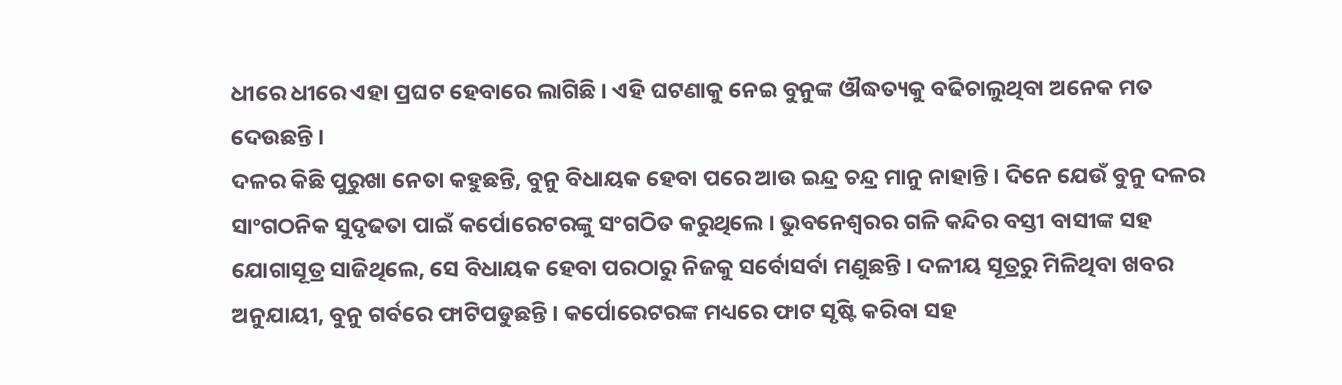ଧୀରେ ଧୀରେ ଏହା ପ୍ରଘଟ ହେବାରେ ଲାଗିଛି । ଏହି ଘଟଣାକୁ ନେଇ ବୁନୁଙ୍କ ଔଦ୍ଧତ୍ୟକୁ ବଢିଚାଲୁଥିବା ଅନେକ ମତ ଦେଉଛନ୍ତି ।
ଦଳର କିଛି ପୁରୁଖା ନେତା କହୁଛନ୍ତି, ବୁନୁ ବିଧାୟକ ହେବା ପରେ ଆଉ ଇନ୍ଦ୍ର ଚନ୍ଦ୍ର ମାନୁ ନାହାନ୍ତି । ଦିନେ ଯେଉଁ ବୁନୁ ଦଳର ସାଂଗଠନିକ ସୁଦୃଢତା ପାଇଁ କର୍ପୋରେଟରଙ୍କୁ ସଂଗଠିତ କରୁଥିଲେ । ଭୁବନେଶ୍ୱରର ଗଳି କନ୍ଦିର ବସ୍ତୀ ବାସୀଙ୍କ ସହ ଯୋଗାସୂତ୍ର ସାଜିଥିଲେ, ସେ ବିଧାୟକ ହେବା ପରଠାରୁ ନିଜକୁ ସର୍ବୋସର୍ବା ମଣୁଛନ୍ତି । ଦଳୀୟ ସୂତ୍ରରୁ ମିଳିଥିବା ଖବର ଅନୁଯାୟୀ, ବୁନୁ ଗର୍ବରେ ଫାଟିପଡୁଛନ୍ତି । କର୍ପୋରେଟରଙ୍କ ମଧ୍ୟରେ ଫାଟ ସୃଷ୍ଟି କରିବା ସହ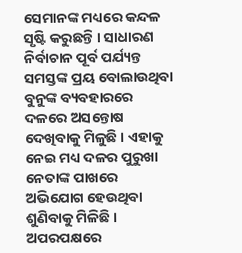ସେମାନଙ୍କ ମଧ୍ୟରେ କନ୍ଦଳ ସୃଷ୍ଟି କରୁଛନ୍ତି । ସାଧାରଣ ନିର୍ବାଚାନ ପୂର୍ବ ପର୍ଯ୍ୟନ୍ତ ସମସ୍ତଙ୍କ ପ୍ରୟ ବୋଲାଉଥିବା ବୁନୁଙ୍କ ବ୍ୟବହାରରେ ଦଳରେ ଅସନ୍ତୋଷ ଦେଖିବାକୁ ମିଳୁଛି । ଏହାକୁ ନେଇ ମଧ୍ୟ ଦଳର ପୁରୁଖା ନେତାଙ୍କ ପାଖରେ ଅଭିଯୋଗ ହେଉଥିବା ଶୁଣିବାକୁ ମିଳିଛି । ଅପରପକ୍ଷରେ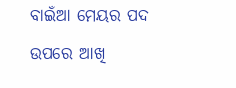ବାଇଁଆ ମେୟର ପଦ ଉପରେ ଆଖି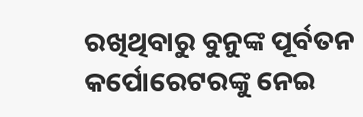ରଖିଥିବାରୁ ବୁନୁଙ୍କ ପୂର୍ବତନ କର୍ପୋରେଟରଙ୍କୁ ନେଇ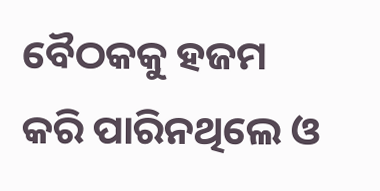ବୈଠକକୁ ହଜମ କରି ପାରିନଥିଲେ ଓ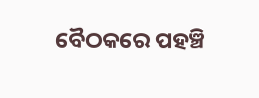ବୈଠକରେ ପହଞ୍ଚି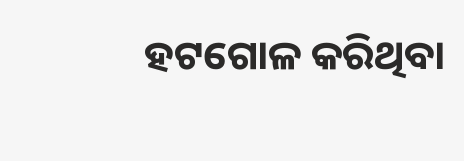ହଟଗୋଳ କରିଥିବା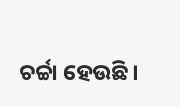ଚର୍ଚ୍ଚା ହେଉଛି ।